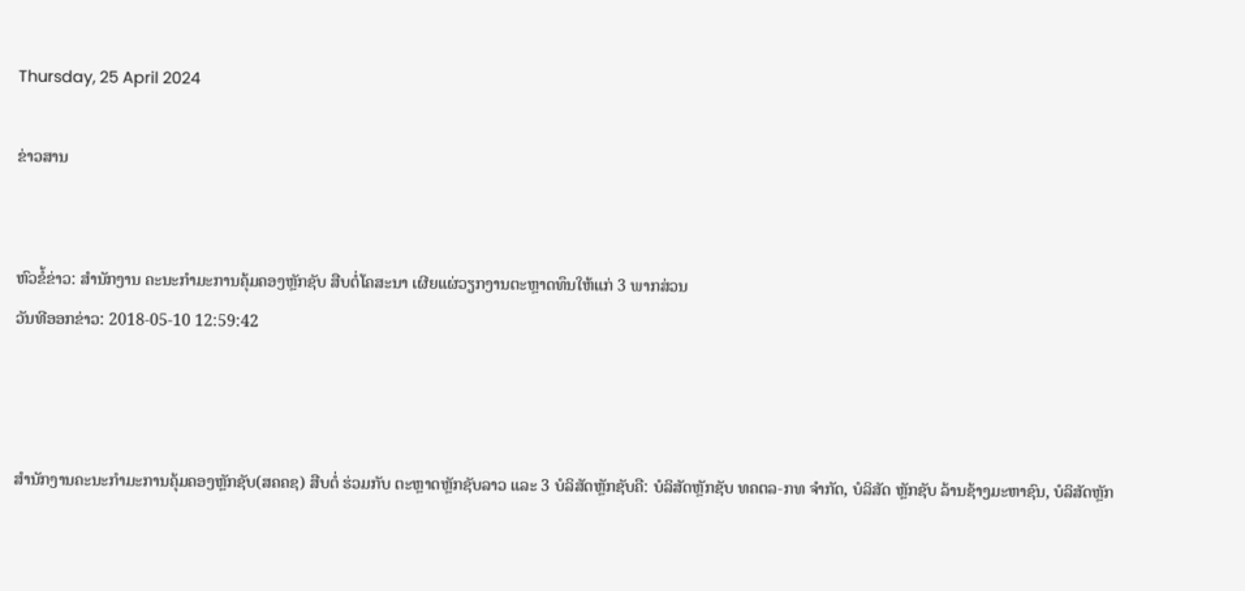Thursday, 25 April 2024

ຂ່າວສານ


ຫົວຂໍ້ຂ່າວ: ສຳນັກງານ ຄະນະກຳມະການຄຸ້ມຄອງຫຼັກຊັບ ສືບຕໍ່ໂຄສະນາ ເຜີຍແຜ່ວຽກງານຕະຫຼາດທຶນໃຫ້ແກ່ 3 ພາກສ່ວນ
ວັນທີອອກຂ່າວ: 2018-05-10 12:59:42



ສໍານັກງານຄະນະກໍາມະການຄຸ້ມຄອງຫຼັກຊັບ(ສຄຄຊ) ສືບຕໍ່ ຮ່ວມກັບ ຕະຫຼາດຫຼັກຊັບລາວ ແລະ 3 ບໍລິສັດຫຼັກຊັບຄື: ບໍລິສັດຫຼັກຊັບ ທຄຕລ-ກທ ຈໍາກັດ, ບໍລິສັດ ຫຼັກຊັບ ລ້ານຊ້າງມະຫາຊົນ, ບໍລິສັດຫຼັກ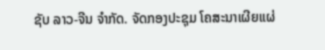ຊັບ ລາວ-ຈີນ ຈໍາກັດ. ຈັດກອງປະຊຸມ ໂຄສະນາເຜີຍແຜ່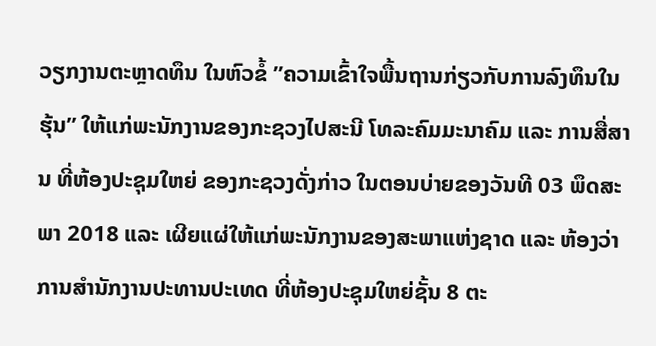ວຽກງານຕະຫຼາດທຶນ ໃນຫົວຂໍ້ ”ຄວາມເຂົ້າໃຈພື້ນຖານກ່ຽວກັບການລົງທຶນໃນຮຸ້ນ” ໃຫ້ແກ່ພະນັກງານຂອງກະຊວງໄປສະນີ ໂທລະຄົມມະນາຄົມ ແລະ ການສື່ສານ ທີ່ຫ້ອງປະຊຸມໃຫຍ່ ຂອງກະຊວງດັ່ງກ່າວ ໃນຕອນບ່າຍຂອງວັນທີ 03 ພຶດສະພາ 2018 ແລະ ເຜີຍແຜ່ໃຫ້ແກ່ພະນັກງານຂອງສະພາແຫ່ງຊາດ ແລະ ຫ້ອງວ່າການສໍານັກງານປະທານປະເທດ ທີ່ຫ້ອງປະຊຸມໃຫຍ່ຊັ້ນ 8 ຕະ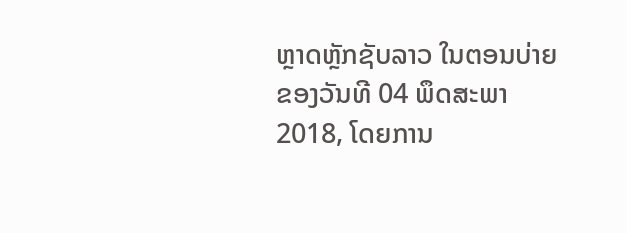ຫຼາດຫຼັກຊັບລາວ ໃນຕອນບ່າຍຂອງວັນທີ 04 ພຶດສະພາ 2018, ໂດຍການ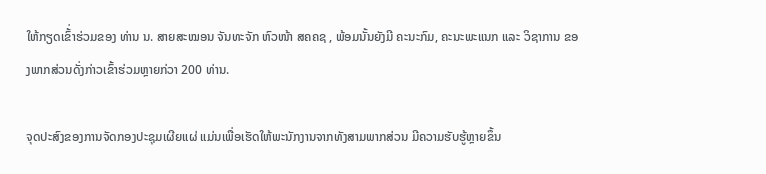ໃຫ້ກຽດເຂົ້່າຮ່ວມຂອງ ທ່ານ ນ. ສາຍສະໝອນ ຈັນທະຈັກ ຫົວໜ້າ ສຄຄຊ , ພ້ອມນັ້ນຍັງມີ ຄະນະກົມ, ຄະນະພະແນກ ແລະ ວິຊາການ ຂອງພາກສ່ວນດັ່ງກ່າວເຂົ້າຮ່ວມຫຼາຍກ່ວາ 200 ທ່ານ.

ຈຸດປະສົງຂອງການຈັດກອງປະຊຸມເຜີຍແຜ່ ແມ່ນເພື່ອເຮັດໃຫ້ພະນັກງານຈາກທັງສາມພາກສ່ວນ ມີຄວາມຮັບຮູ້ຫຼາຍຂຶ້ນ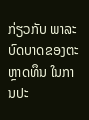ກ່ຽວກັບ ພາລະບົດບາດຂອງຕະຫຼາດທຶນ ໃນການປະ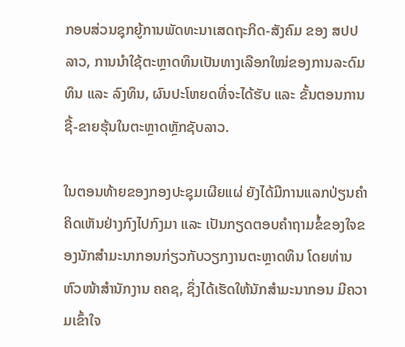ກອບສ່ວນຊຸກຍູ້ການພັດທະນາເສດຖະກິດ-ສັງຄົມ ຂອງ ສປປ ລາວ, ການນໍາໃຊ້ຕະຫຼາດທຶນເປັນທາງເລືອກໃໝ່ຂອງການລະດົມທຶນ ແລະ ລົງທຶນ, ຜົນປະໂຫຍດທີ່ຈະໄດ້ຮັບ ແລະ ຂັ້ນຕອນການຊື້-ຂາຍຮຸ້ນໃນຕະຫຼາດຫຼັກຊັບລາວ.

ໃນຕອນທ້າຍຂອງກອງປະຊຸມເຜີຍແຜ່ ຍັງໄດ້ມີການແລກປ່ຽນຄໍາຄິດເຫັນຢ່າງກົງໄປກົງມາ ແລະ ເປັນກຽດຕອບຄໍາຖາມຂໍ້ຂອງໃຈຂອງນັກສຳມະນາກອນກ່ຽວກັບວຽກງານຕະຫຼາດທຶນ ໂດຍທ່ານຫົວໜ້າສຳນັກງານ ຄຄຊ, ຊຶ່ງໄດ້ເຮັດໃຫ້ນັກສໍາມະນາກອນ ມີຄວາມເຂົ້າໃຈ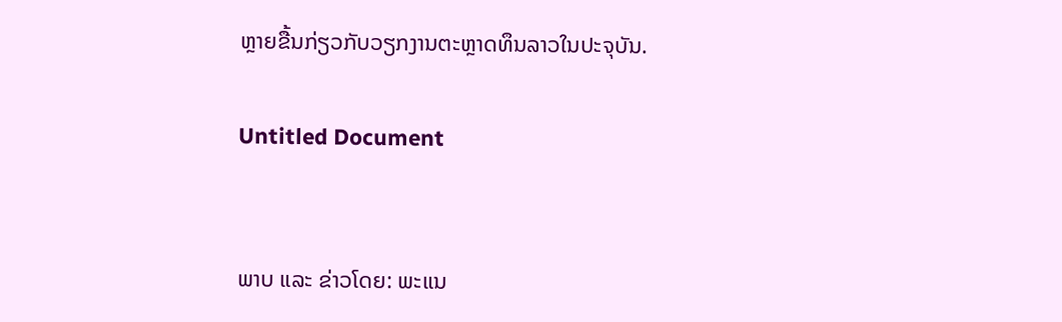ຫຼາຍຂື້ນກ່ຽວກັບວຽກງານຕະຫຼາດທຶນລາວໃນປະຈຸບັນ.

Untitled Document


ພາບ ແລະ ຂ່າວໂດຍ: ພະແນ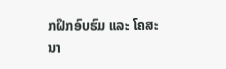ກຝຶກອົບຮົມ ແລະ ໂຄສະນາ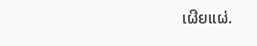ເຜີຍແຜ່.